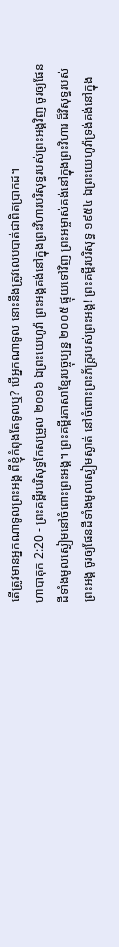តើត្រូវមានអ្នកណាទូលព្រះអង្គ ពីខ្ញុំកំពុងតែទូលឬ? បើអ្នកណាទូល នោះនឹងត្រូវលេបបាត់ជាពិតប្រាកដ។
ហាបាគុក 2:20 - ព្រះគម្ពីរបរិសុទ្ធកែសម្រួល ២០១៦ ឯព្រះយេហូវ៉ា ព្រះអង្គគង់នៅក្នុងព្រះវិហារបរិសុទ្ធរបស់ព្រះអង្គវិញ ចូរឲ្យផែនដីទាំងមូលស្ងៀមនៅចំពោះព្រះអង្គ។ ព្រះគម្ពីរភាសាខ្មែរបច្ចុប្បន្ន ២០០៥ ផ្ទុយទៅវិញ ព្រះអម្ចាស់គង់នៅក្នុងព្រះវិហារ ដ៏វិសុទ្ធរបស់ព្រះអង្គ ចូរឲ្យផែនដីទាំងមូលស្ងៀមស្ងាត់ នៅចំពោះព្រះភ័ក្ត្ររបស់ព្រះអង្គ! ព្រះគម្ពីរបរិសុទ្ធ ១៩៥៤ ឯព្រះយេហូវ៉ាទ្រង់គង់នៅក្នុង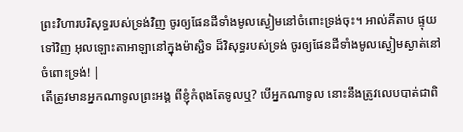ព្រះវិហារបរិសុទ្ធរបស់ទ្រង់វិញ ចូរឲ្យផែនដីទាំងមូលស្ងៀមនៅចំពោះទ្រង់ចុះ។ អាល់គីតាប ផ្ទុយទៅវិញ អុលឡោះតាអាឡានៅក្នុងម៉ាស្ជិទ ដ៏វិសុទ្ធរបស់ទ្រង់ ចូរឲ្យផែនដីទាំងមូលស្ងៀមស្ងាត់នៅ ចំពោះទ្រង់! |
តើត្រូវមានអ្នកណាទូលព្រះអង្គ ពីខ្ញុំកំពុងតែទូលឬ? បើអ្នកណាទូល នោះនឹងត្រូវលេបបាត់ជាពិ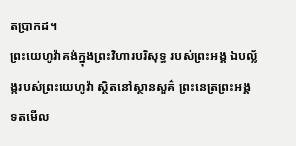តប្រាកដ។
ព្រះយេហូវ៉ាគង់ក្នុងព្រះវិហារបរិសុទ្ធ របស់ព្រះអង្គ ឯបល្ល័ង្ករបស់ព្រះយេហូវ៉ា ស្ថិតនៅស្ថានសួគ៌ ព្រះនេត្រព្រះអង្គទតមើល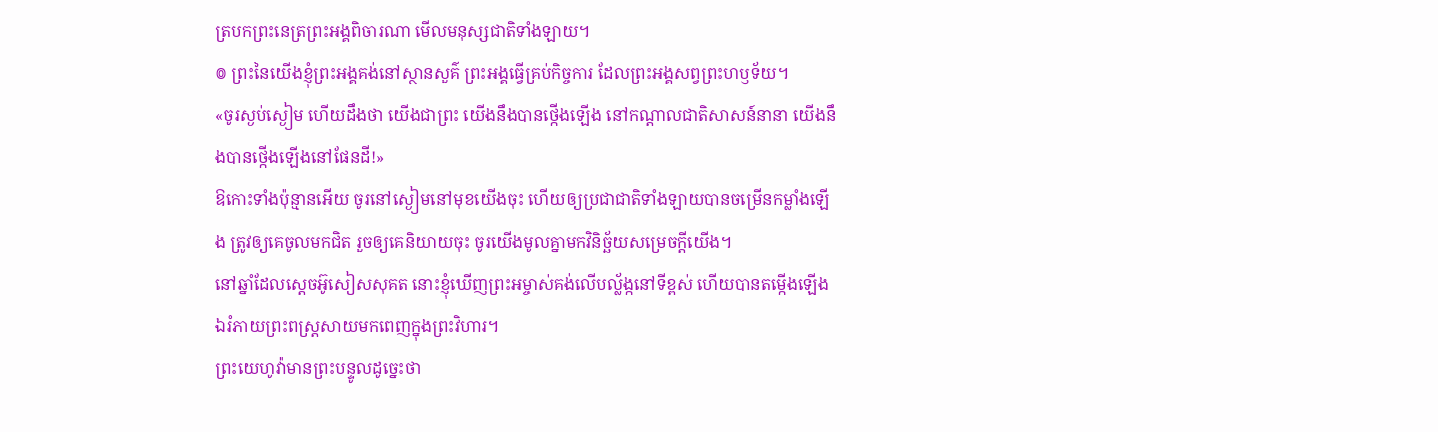ត្របកព្រះនេត្រព្រះអង្គពិចារណា មើលមនុស្សជាតិទាំងឡាយ។
៙ ព្រះនៃយើងខ្ញុំព្រះអង្គគង់នៅស្ថានសួគ៌ ព្រះអង្គធ្វើគ្រប់កិច្ចការ ដែលព្រះអង្គសព្វព្រះហឫទ័យ។
«ចូរស្ងប់ស្ងៀម ហើយដឹងថា យើងជាព្រះ យើងនឹងបានថ្កើងឡើង នៅកណ្ដាលជាតិសាសន៍នានា យើងនឹងបានថ្កើងឡើងនៅផែនដី!»
ឱកោះទាំងប៉ុន្មានអើយ ចូរនៅស្ងៀមនៅមុខយើងចុះ ហើយឲ្យប្រជាជាតិទាំងឡាយបានចម្រើនកម្លាំងឡើង ត្រូវឲ្យគេចូលមកជិត រួចឲ្យគេនិយាយចុះ ចូរយើងមូលគ្នាមកវិនិច្ឆ័យសម្រេចក្តីយើង។
នៅឆ្នាំដែលស្តេចអ៊ូសៀសសុគត នោះខ្ញុំឃើញព្រះអម្ចាស់គង់លើបល្ល័ង្កនៅទីខ្ពស់ ហើយបានតម្កើងឡើង ឯរំភាយព្រះពស្ត្រសាយមកពេញក្នុងព្រះវិហារ។
ព្រះយេហូវ៉ាមានព្រះបន្ទូលដូច្នេះថា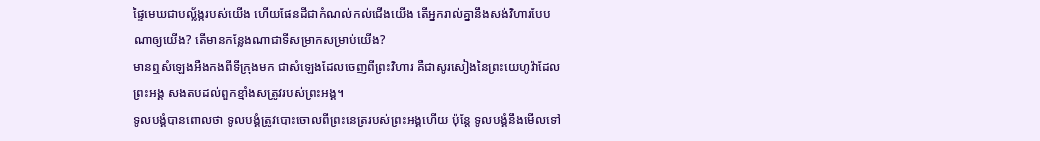ផ្ទៃមេឃជាបល្ល័ង្ករបស់យើង ហើយផែនដីជាកំណល់កល់ជើងយើង តើអ្នករាល់គ្នានឹងសង់វិហារបែបណាឲ្យយើង? តើមានកន្លែងណាជាទីសម្រាកសម្រាប់យើង?
មានឮសំឡេងអឺងកងពីទីក្រុងមក ជាសំឡេងដែលចេញពីព្រះវិហារ គឺជាសូរសៀងនៃព្រះយេហូវ៉ាដែលព្រះអង្គ សងតបដល់ពួកខ្មាំងសត្រូវរបស់ព្រះអង្គ។
ទូលបង្គំបានពោលថា ទូលបង្គំត្រូវបោះចោលពីព្រះនេត្ររបស់ព្រះអង្គហើយ ប៉ុន្តែ ទូលបង្គំនឹងមើលទៅ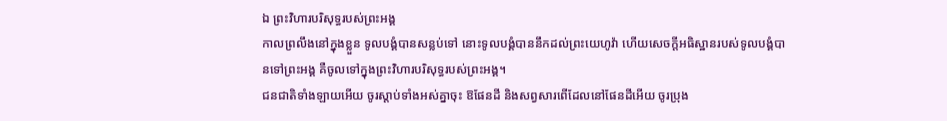ឯ ព្រះវិហារបរិសុទ្ធរបស់ព្រះអង្គ
កាលព្រលឹងនៅក្នុងខ្លួន ទូលបង្គំបានសន្លប់ទៅ នោះទូលបង្គំបាននឹកដល់ព្រះយេហូវ៉ា ហើយសេចក្ដីអធិស្ឋានរបស់ទូលបង្គំបានទៅព្រះអង្គ គឺចូលទៅក្នុងព្រះវិហារបរិសុទ្ធរបស់ព្រះអង្គ។
ជនជាតិទាំងឡាយអើយ ចូរស្តាប់ទាំងអស់គ្នាចុះ ឱផែនដី និងសព្វសារពើដែលនៅផែនដីអើយ ចូរប្រុង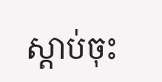ស្តាប់ចុះ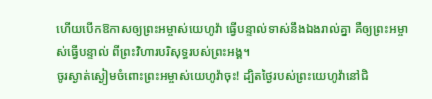ហើយបើកឱកាសឲ្យព្រះអម្ចាស់យេហូវ៉ា ធ្វើបន្ទាល់ទាស់នឹងឯងរាល់គ្នា គឺឲ្យព្រះអម្ចាស់ធ្វើបន្ទាល់ ពីព្រះវិហារបរិសុទ្ធរបស់ព្រះអង្គ។
ចូរស្ងាត់ស្ងៀមចំពោះព្រះអម្ចាស់យេហូវ៉ាចុះ! ដ្បិតថ្ងៃរបស់ព្រះយេហូវ៉ានៅជិ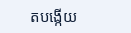តបង្កើយ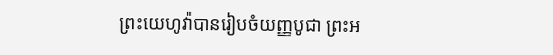ព្រះយេហូវ៉ាបានរៀបចំយញ្ញបូជា ព្រះអ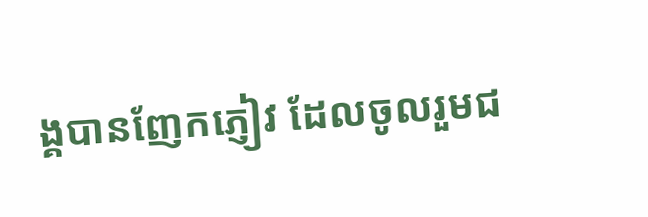ង្គបានញែកភ្ញៀវ ដែលចូលរួមជ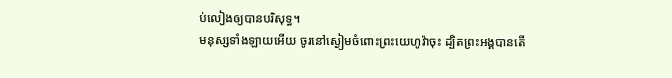ប់លៀងឲ្យបានបរិសុទ្ធ។
មនុស្សទាំងឡាយអើយ ចូរនៅស្ងៀមចំពោះព្រះយេហូវ៉ាចុះ ដ្បិតព្រះអង្គបានតើ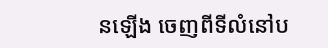នឡើង ចេញពីទីលំនៅប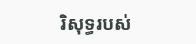រិសុទ្ធរបស់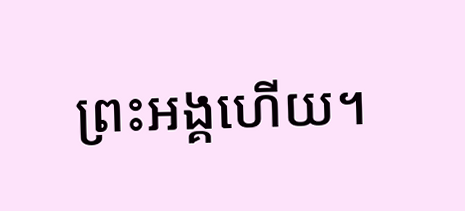ព្រះអង្គហើយ។